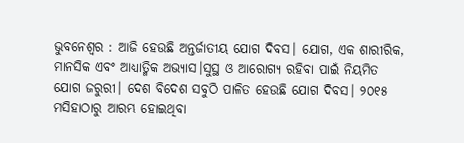ଭୁବନେଶ୍ୱର : ଆଜି ହେଉଛି ଅନ୍ତର୍ଜାତୀୟ ଯୋଗ ଦିବସ। ଯୋଗ, ଏକ ଶାରୀରିକ, ମାନସିକ ଏବଂ ଆଧ୍ୟାତ୍ମିକ ଅଭ୍ୟାସ।ସୁସ୍ଥ ଓ ଆରୋଗ୍ୟ ରହିବା ପାଇଁ ନିୟମିତ ଯୋଗ ଜରୁରୀ। ଦେଶ ବିଦେଶ ସବୁଠି ପାଳିତ ହେଉଛି ଯୋଗ ଦିବସ। ୨୦୧୫ ମସିହାଠାରୁ ଆରମ୍ଭ ହୋଇଥିବା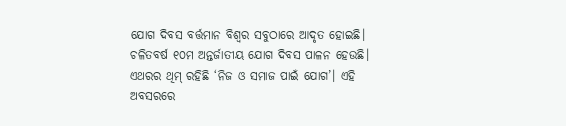ଯୋଗ ଦିବସ ବର୍ତ୍ତମାନ ବିଶ୍ବର ସବୁଠାରେ ଆଦୃତ ହୋଇଛି। ଚଳିତବର୍ଷ ୧୦ମ ଅନ୍ତର୍ଜାତୀୟ ଯୋଗ ଦିବସ ପାଳନ ହେଉଛି। ଏଥରର ଥିମ୍ ରହିଛି ‘ନିଜ ଓ ସମାଜ ପାଇଁ ଯୋଗ’। ଏହି ଅବସରରେ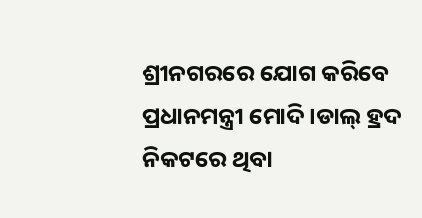ଶ୍ରୀନଗରରେ ଯୋଗ କରିବେ ପ୍ରଧାନମନ୍ତ୍ରୀ ମୋଦି।ଡାଲ୍ ହ୍ରଦ ନିକଟରେ ଥିବା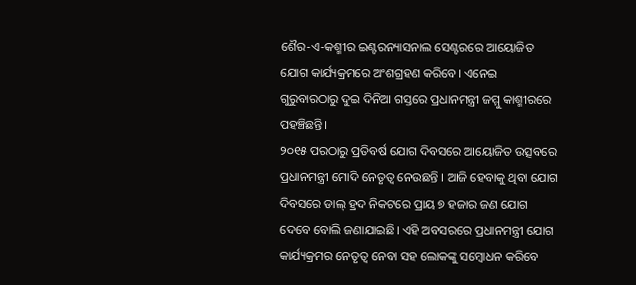ଶୈର-ଏ-କଶ୍ମୀର ଇଣ୍ଟରନ୍ୟାସନାଲ ସେଣ୍ଟରରେ ଆୟୋଜିତ ଯୋଗ କାର୍ଯ୍ୟକ୍ରମରେ ଅଂଶଗ୍ରହଣ କରିବେ। ଏନେଇ ଗୁରୁବାରଠାରୁ ଦୁଇ ଦିନିଆ ଗସ୍ତରେ ପ୍ରଧାନମନ୍ତ୍ରୀ ଜମ୍ମୁ କାଶ୍ମୀରରେ ପହଞ୍ଚିଛନ୍ତି।
୨୦୧୫ ପରଠାରୁ ପ୍ରତିବର୍ଷ ଯୋଗ ଦିବସରେ ଆୟୋଜିତ ଉତ୍ସବରେ ପ୍ରଧାନମନ୍ତ୍ରୀ ମୋଦି ନେତୃତ୍ୱ ନେଉଛନ୍ତି । ଆଜି ହେବାକୁ ଥିବା ଯୋଗ ଦିବସରେ ଡାଲ୍ ହ୍ରଦ ନିକଟରେ ପ୍ରାୟ ୭ ହଜାର ଜଣ ଯୋଗ ଦେବେ ବୋଲି ଜଣାଯାଇଛି। ଏହି ଅବସରରେ ପ୍ରଧାନମନ୍ତ୍ରୀ ଯୋଗ କାର୍ଯ୍ୟକ୍ରମର ନେତୃତ୍ୱ ନେବା ସହ ଲୋକଙ୍କୁ ସମ୍ବୋଧନ କରିବେ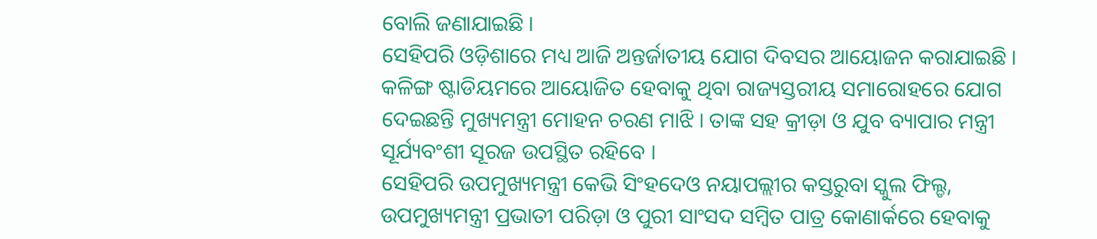ବୋଲି ଜଣାଯାଇଛି।
ସେହିପରି ଓଡ଼ିଶାରେ ମଧ୍ୟ ଆଜି ଅନ୍ତର୍ଜାତୀୟ ଯୋଗ ଦିବସର ଆୟୋଜନ କରାଯାଇଛି। କଳିଙ୍ଗ ଷ୍ଟାଡିୟମରେ ଆୟୋଜିତ ହେବାକୁ ଥିବା ରାଜ୍ୟସ୍ତରୀୟ ସମାରୋହରେ ଯୋଗ ଦେଇଛନ୍ତି ମୁଖ୍ୟମନ୍ତ୍ରୀ ମୋହନ ଚରଣ ମାଝି। ତାଙ୍କ ସହ କ୍ରୀଡ଼ା ଓ ଯୁବ ବ୍ୟାପାର ମନ୍ତ୍ରୀ ସୂର୍ଯ୍ୟବଂଶୀ ସୂରଜ ଉପସ୍ଥିତ ରହିବେ ।
ସେହିପରି ଉପମୁଖ୍ୟମନ୍ତ୍ରୀ କେଭି ସିଂହଦେଓ ନୟାପଲ୍ଲୀର କସ୍ତରୁବା ସ୍କୁଲ ଫିଲ୍ଡ, ଉପମୁଖ୍ୟମନ୍ତ୍ରୀ ପ୍ରଭାତୀ ପରିଡ଼ା ଓ ପୁରୀ ସାଂସଦ ସମ୍ବିତ ପାତ୍ର କୋଣାର୍କରେ ହେବାକୁ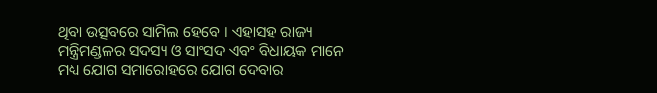ଥିବା ଉତ୍ସବରେ ସାମିଲ ହେବେ । ଏହାସହ ରାଜ୍ୟ ମନ୍ତ୍ରିମଣ୍ଡଳର ସଦସ୍ୟ ଓ ସାଂସଦ ଏବଂ ବିଧାୟକ ମାନେ ମଧ୍ୟ ଯୋଗ ସମାରୋହରେ ଯୋଗ ଦେବାର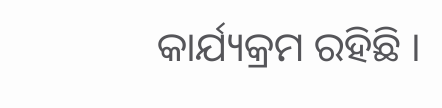କାର୍ଯ୍ୟକ୍ରମ ରହିଛି ।